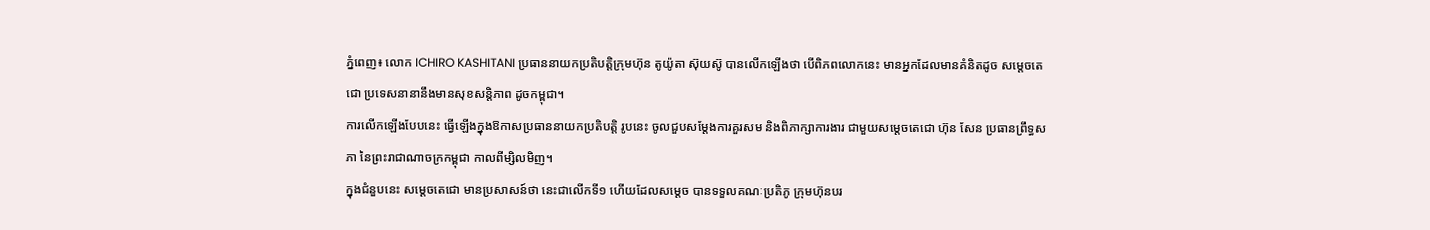ភ្នំពេញ៖ លោក ICHIRO KASHITANI ប្រធាននាយកប្រតិបត្តិក្រុមហ៊ុន តូយ៉ូតា ស៊ុយស៊ូ បានលើកឡើងថា បើពិភពលោកនេះ មានអ្នកដែលមានគំនិតដូច សម្តេចតេជោ ប្រទេសនានានឹងមានសុខសន្តិភាព ដូចកម្ពុជា។
ការលើកឡើងបែបនេះ ធ្វើឡើងក្នុងឱកាសប្រធាននាយកប្រតិបត្តិ រូបនេះ ចូលជួបសម្តែងការគួរសម និងពិភាក្សាការងារ ជាមួយសម្ដេចតេជោ ហ៊ុន សែន ប្រធានព្រឹទ្ធសភា នៃព្រះរាជាណាចក្រកម្ពុជា កាលពីម្សិលមិញ។
ក្នុងជំនួបនេះ សម្ដេចតេជោ មានប្រសាសន៍ថា នេះជាលើកទី១ ហើយដែលសម្តេច បានទទួលគណៈប្រតិភូ ក្រុមហ៊ុនបរ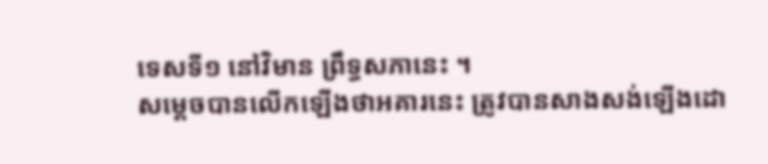ទេសទី១ នៅវិមាន ព្រឹទ្ធសភានេះ ។
សម្តេចបានលើកឡើងថាអគារនេះ ត្រូវបានសាងសង់ឡើងដោ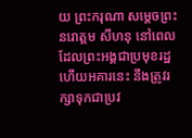យ ព្រះករុណា សម្តេចព្រះនរោត្ដម សីហនុ នៅពេលដែលព្រះអង្គជាប្រមុខរដ្ឋ ហើយអគារនេះ នឹងត្រូវរក្សាទុកជាប្រវ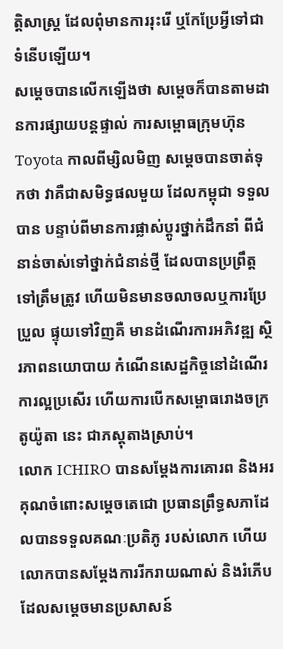ត្តិសាស្ត្រ ដែលពុំមានការរុះរើ ឬកែប្រែអ្វីទៅជា ទំនើបឡើយ។
សម្ដេចបានលើកឡើងថា សម្ដេចក៏បានតាមដានការផ្សាយបន្តផ្ទាល់ ការសម្ពោធក្រុមហ៊ុន Toyota កាលពីម្សិលមិញ សម្តេចបានចាត់ទុកថា វាគឺជាសមិទ្ធផលមួយ ដែលកម្ពុជា ទទួលបាន បន្ទាប់ពីមានការផ្លាស់ប្តូរថ្នាក់ដឹកនាំ ពីជំនាន់ចាស់ទៅថ្នាក់ជំនាន់ថ្មី ដែលបានប្រព្រឹត្តទៅត្រឹមត្រូវ ហើយមិនមានចលាចលឬការប្រែប្រួល ផ្ទុយទៅវិញគឺ មានដំណើរការអភិវឌ្ឍ ស្ថិរភាពនយោបាយ កំណើនសេដ្ឋកិច្ចនៅដំណើរការល្អប្រសើរ ហើយការបើកសម្ពោធរោងចក្រ តូយ៉ូតា នេះ ជាភស្តុតាងស្រាប់។
លោក ICHIRO បានសម្ដែងការគោរព និងអរគុណចំពោះសម្តេចតេជោ ប្រធានព្រឹទ្ធសភាដែលបានទទួលគណៈប្រតិភូ របស់លោក ហើយលោកបានសម្តែងការរីករាយណាស់ និងរំភើបដែលសម្តេចមានប្រសាសន៍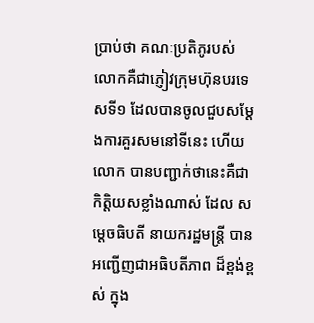ប្រាប់ថា គណៈប្រតិភូរបស់ លោកគឺជាភ្ញៀវក្រុមហ៊ុនបរទេសទី១ ដែលបានចូលជួបសម្តែងការគួរសមនៅទីនេះ ហើយលោក បានបញ្ជាក់ថានេះគឺជា កិត្តិយសខ្លាំងណាស់ ដែល សម្តេចធិបតី នាយករដ្ឋមន្ត្រី បានអញ្ជើញជាអធិបតីភាព ដ៏ខ្ពង់ខ្ពស់ ក្នុង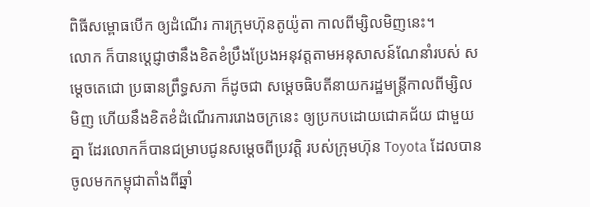ពិធីសម្ពោធបើក ឲ្យដំណើរ ការក្រុមហ៊ុនតូយ៉ូតា កាលពីម្សិលមិញនេះ។
លោក ក៏បានប្ដេជ្ញាថានឹងខិតខំប្រឹងប្រែងអនុវត្តតាមអនុសាសន៍ណែនាំរបស់ សម្តេចតេជោ ប្រធានព្រឹទ្ធសភា ក៏ដូចជា សម្ដេចធិបតីនាយករដ្ឋមន្ត្រីកាលពីម្សិលមិញ ហើយនឹងខិតខំដំណើរការរោងចក្រនេះ ឲ្យប្រកបដោយជោគជ័យ ជាមួយគ្នា ដែរលោកក៏បានជម្រាបជូនសម្តេចពីប្រវត្តិ របស់ក្រុមហ៊ុន Toyota ដែលបានចូលមកកម្ពុជាតាំងពីឆ្នាំ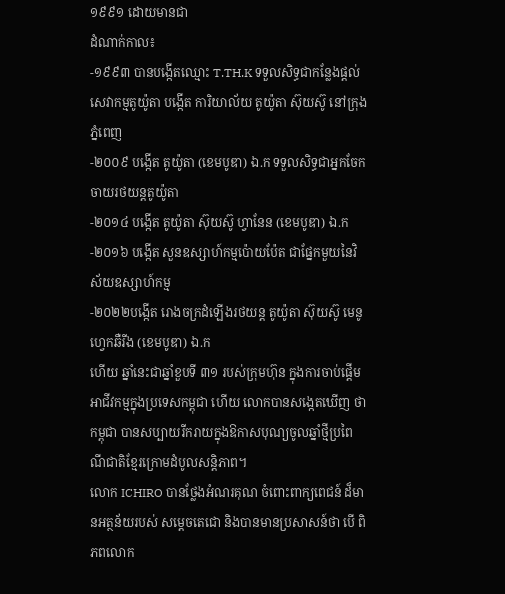១៩៩១ ដោយមានជា
ដំណាក់កាល៖
-១៩៩៣ បានបង្កើតឈ្មោះ T.TH.K ទទួលសិទ្ធជាកន្លែងផ្តល់សេវាកម្មតូយ៉ូតា បង្កើត ការិយាល័យ តូយ៉ូតា ស៊ុយស៊ូ នៅក្រុងភ្នំពេញ
-២០០៩ បង្កើត តូយ៉ូតា (ខេមបូឌា) ឯ.ក ទទួលសិទ្ធជាអ្នកចែកចាយរថយន្តតូយ៉ូតា
-២០១៤ បង្កើត តូយ៉ូតា ស៊ុយស៊ូ ហ្វានែន (ខេមបូឌា) ឯ.ក
-២០១៦ បង្កើត សួនឧស្សាហ៍កម្មប៉ោយប៉ែត ជាផ្នែកមួយនៃវិស័យឧស្សាហ៍កម្ម
-២០២២បង្កើត រោងចក្រដំឡើងរថយន្ត តូយ៉ូតា ស៊ុយស៊ូ មេនូហ្វេកឆឺរីង (ខេមបូឌា) ឯ.ក
ហើយ ឆ្នាំនេះជាឆ្នាំខួបទី ៣១ របស់ក្រុមហ៊ុន ក្នុងការចាប់ផ្តើមអាជីវកម្មក្នុងប្រទេសកម្ពុជា ហើយ លោកបានសង្កេតឃើញ ថាកម្ពុជា បានសប្បាយរីករាយក្នុងឱកាសបុណ្យចូលឆ្នាំថ្មីប្រពៃណីជាតិខ្មែរក្រោមដំបូលសន្តិភាព។
លោក ICHIRO បានថ្លែងអំណរគុណ ចំពោះពាក្យពេជន៍ ដ៏មានអត្ថន័យរបស់ សម្តេចតេជោ និងបានមានប្រសាសន៍ថា បើ ពិភពលោក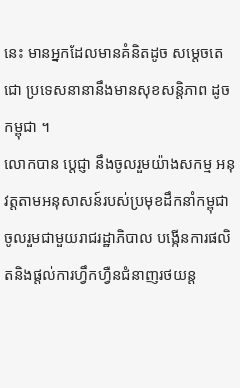នេះ មានអ្នកដែលមានគំនិតដូច សម្តេចតេជោ ប្រទេសនានានឹងមានសុខសន្តិភាព ដូចកម្ពុជា ។
លោកបាន ប្តេជ្ញា នឹងចូលរួមយ៉ាងសកម្ម អនុវត្តតាមអនុសាសន៍របស់ប្រមុខដឹកនាំកម្ពុជា ចូលរួមជាមួយរាជរដ្ឋាភិបាល បង្កើនការផលិតនិងផ្តល់ការហ្វឹកហ្វឺនជំនាញរថយន្ត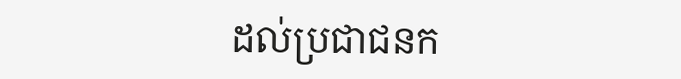ដល់ប្រជាជនក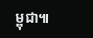ម្ពុជា៕